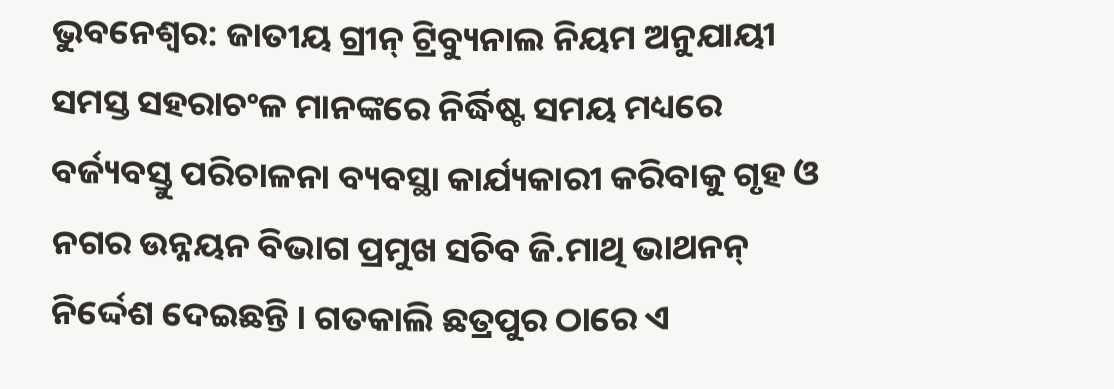ଭୁବନେଶ୍ୱର: ଜାତୀୟ ଗ୍ରୀନ୍ ଟ୍ରିବ୍ୟୁନାଲ ନିୟମ ଅନୁଯାୟୀ ସମସ୍ତ ସହରାଚଂଳ ମାନଙ୍କରେ ନିର୍ଦ୍ଧିଷ୍ଟ ସମୟ ମଧ୍ୟରେ ବର୍ଜ୍ୟବସ୍ତୁ ପରିଚାଳନା ବ୍ୟବସ୍ଥା କାର୍ଯ୍ୟକାରୀ କରିବାକୁ ଗୃହ ଓ ନଗର ଉନ୍ନୟନ ବିଭାଗ ପ୍ରମୁଖ ସଚିବ ଜି.ମାଥି ଭାଥନନ୍ ନିର୍ଦ୍ଦେଶ ଦେଇଛନ୍ତି । ଗତକାଲି ଛତ୍ରପୁର ଠାରେ ଏ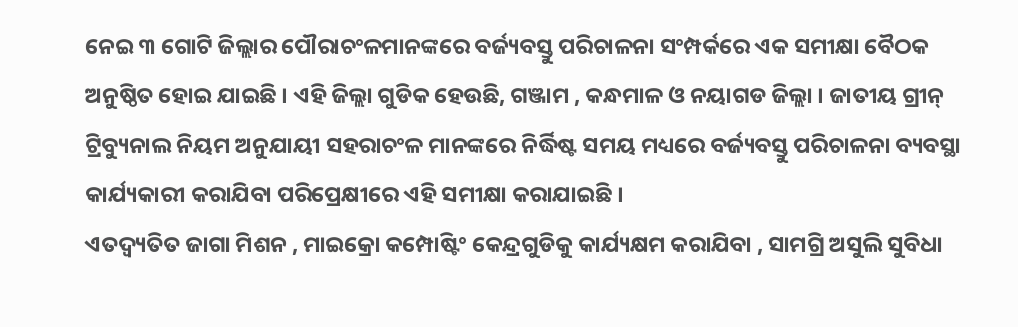ନେଇ ୩ ଗୋଟି ଜିଲ୍ଲାର ପୌରାଚଂଳମାନଙ୍କରେ ବର୍ଜ୍ୟବସ୍ତୁ ପରିଚାଳନା ସଂମ୍ପର୍କରେ ଏକ ସମୀକ୍ଷା ବୈଠକ ଅନୁଷ୍ଠିତ ହୋଇ ଯାଇଛି । ଏହି ଜିଲ୍ଲା ଗୁଡିକ ହେଉଛି, ଗଞ୍ଜାମ , କନ୍ଧମାଳ ଓ ନୟାଗଡ ଜିଲ୍ଲା । ଜାତୀୟ ଗ୍ରୀନ୍ ଟ୍ରିବ୍ୟୁନାଲ ନିୟମ ଅନୁଯାୟୀ ସହରାଚଂଳ ମାନଙ୍କରେ ନିର୍ଦ୍ଧିଷ୍ଟ ସମୟ ମଧ୍ୟରେ ବର୍ଜ୍ୟବସ୍ତୁ ପରିଚାଳନା ବ୍ୟବସ୍ଥା କାର୍ଯ୍ୟକାରୀ କରାଯିବା ପରିପ୍ରେକ୍ଷୀରେ ଏହି ସମୀକ୍ଷା କରାଯାଇଛି ।
ଏତଦ୍ବ୍ୟତିତ ଜାଗା ମିଶନ , ମାଇକ୍ରୋ କମ୍ପୋଷ୍ଟିଂ କେନ୍ଦ୍ରଗୁଡିକୁ କାର୍ଯ୍ୟକ୍ଷମ କରାଯିବା , ସାମଗ୍ରି ଅସୁଲି ସୁବିଧା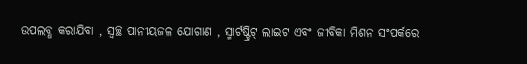ଉପଲବ୍ଧ କରାଯିବା , ସ୍ୱଚ୍ଛ ପାନୀୟଜଳ ଯୋଗାଣ , ସ୍ମାର୍ଟଷ୍ଟ୍ରିଟ୍ ଲାଇଟ ଏବଂ ଜୀବିକା ମିଶନ ସଂପର୍କରେ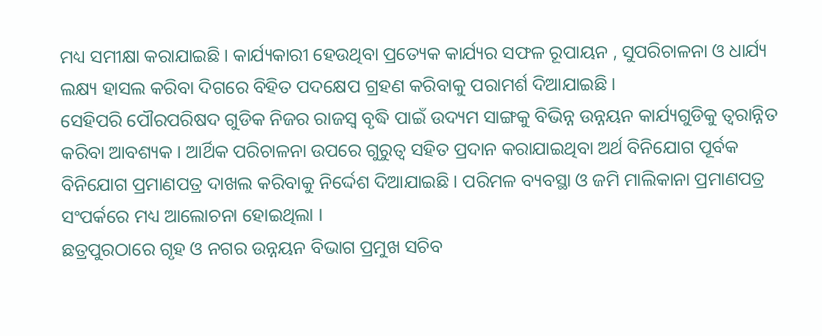ମଧ୍ୟ ସମୀକ୍ଷା କରାଯାଇଛି । କାର୍ଯ୍ୟକାରୀ ହେଉଥିବା ପ୍ରତ୍ୟେକ କାର୍ଯ୍ୟର ସଫଳ ରୂପାୟନ , ସୁପରିଚାଳନା ଓ ଧାର୍ଯ୍ୟ ଲକ୍ଷ୍ୟ ହାସଲ କରିବା ଦିଗରେ ବିହିତ ପଦକ୍ଷେପ ଗ୍ରହଣ କରିବାକୁ ପରାମର୍ଶ ଦିଆଯାଇଛି ।
ସେହିପରି ପୌରପରିଷଦ ଗୁଡିକ ନିଜର ରାଜସ୍ୱ ବୃଦ୍ଧି ପାଇଁ ଉଦ୍ୟମ ସାଙ୍ଗକୁ ବିଭିନ୍ନ ଉନ୍ନୟନ କାର୍ଯ୍ୟଗୁଡିକୁ ତ୍ୱରାନ୍ନିତ କରିବା ଆବଶ୍ୟକ । ଆର୍ଥିକ ପରିଚାଳନା ଉପରେ ଗୁରୁତ୍ୱ ସହିତ ପ୍ରଦାନ କରାଯାଇଥିବା ଅର୍ଥ ବିନିଯୋଗ ପୂର୍ବକ ବିନିଯୋଗ ପ୍ରମାଣପତ୍ର ଦାଖଲ କରିବାକୁ ନିର୍ଦ୍ଦେଶ ଦିଆଯାଇଛି । ପରିମଳ ବ୍ୟବସ୍ଥା ଓ ଜମି ମାଲିକାନା ପ୍ରମାଣପତ୍ର ସଂପର୍କରେ ମଧ୍ୟ ଆଲୋଚନା ହୋଇଥିଲା ।
ଛତ୍ରପୁରଠାରେ ଗୃହ ଓ ନଗର ଉନ୍ନୟନ ବିଭାଗ ପ୍ରମୁଖ ସଚିବ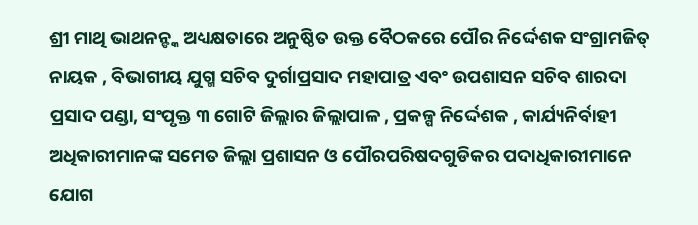ଶ୍ରୀ ମାଥି ଭାଥନନ୍ଙ୍କ ଅଧ୍ୟକ୍ଷତାରେ ଅନୁଷ୍ଠିତ ଉକ୍ତ ବୈଠକରେ ପୌର ନିର୍ଦ୍ଦେଶକ ସଂଗ୍ରାମଜିତ୍ ନାୟକ , ବିଭାଗୀୟ ଯୁଗ୍ମ ସଚିବ ଦୁର୍ଗାପ୍ରସାଦ ମହାପାତ୍ର ଏବଂ ଉପଶାସନ ସଚିବ ଶାରଦା ପ୍ରସାଦ ପଣ୍ଡା, ସଂପୃକ୍ତ ୩ ଗୋଟି ଜିଲ୍ଲାର ଜିଲ୍ଲାପାଳ , ପ୍ରକଳ୍ପ ନିର୍ଦ୍ଦେଶକ , କାର୍ଯ୍ୟନିର୍ବାହୀ ଅଧିକାରୀମାନଙ୍କ ସମେତ ଜିଲ୍ଲା ପ୍ରଶାସନ ଓ ପୌରପରିଷଦଗୁଡିକର ପଦାଧିକାରୀମାନେ ଯୋଗ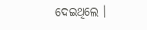ଦେଇଥିଲେ ।